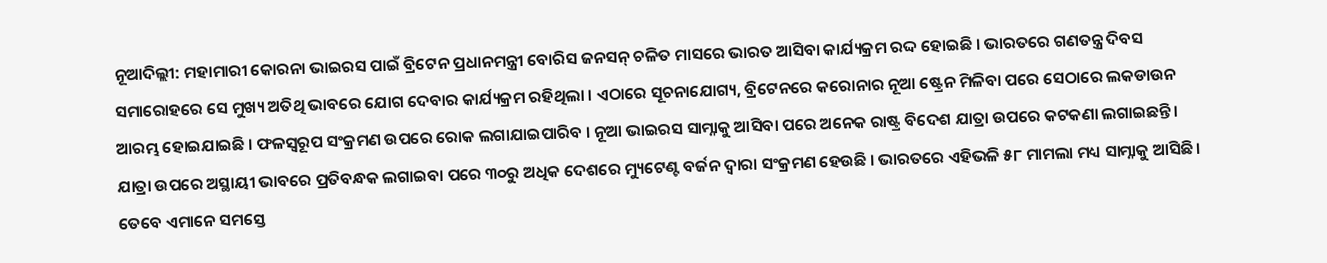ନୂଆଦିଲ୍ଲୀ: ମହାମାରୀ କୋରନା ଭାଇରସ ପାଇଁ ବ୍ରିଟେନ ପ୍ରଧାନମନ୍ତ୍ରୀ ବୋରିସ ଜନସନ୍ ଚଳିତ ମାସରେ ଭାରତ ଆସିବା କାର୍ଯ୍ୟକ୍ରମ ରଦ୍ଦ ହୋଇଛି । ଭାରତରେ ଗଣତନ୍ତ୍ର ଦିବସ ସମାରୋହରେ ସେ ମୁଖ୍ୟ ଅତିଥି ଭାବରେ ଯୋଗ ଦେବାର କାର୍ଯ୍ୟକ୍ରମ ରହିଥିଲା । ଏଠାରେ ସୂଚନାଯୋଗ୍ୟ, ବ୍ରିଟେନରେ କରୋନାର ନୂଆ ଷ୍ଟ୍ରେନ ମିଳିବା ପରେ ସେଠାରେ ଲକଡାଉନ ଆରମ୍ଭ ହୋଇଯାଇଛି । ଫଳସ୍ୱରୂପ ସଂକ୍ରମଣ ଉପରେ ରୋକ ଲଗାଯାଇପାରିବ । ନୂଆ ଭାଇରସ ସାମ୍ନାକୁ ଆସିବା ପରେ ଅନେକ ରାଷ୍ଟ୍ର ବିଦେଶ ଯାତ୍ରା ଉପରେ କଟକଣା ଲଗାଇଛନ୍ତି । ଯାତ୍ରା ଉପରେ ଅସ୍ଥାୟୀ ଭାବରେ ପ୍ରତିବନ୍ଧକ ଲଗାଇବା ପରେ ୩୦ରୁ ଅଧିକ ଦେଶରେ ମ୍ୟୁଟେଣ୍ଟ ବର୍ଜନ ଦ୍ୱାରା ସଂକ୍ରମଣ ହେଉଛି । ଭାରତରେ ଏହିଭଳି ୫୮ ମାମଲା ମଧ୍ୟ ସାମ୍ନାକୁ ଆସିଛି । ତେବେ ଏମାନେ ସମସ୍ତେ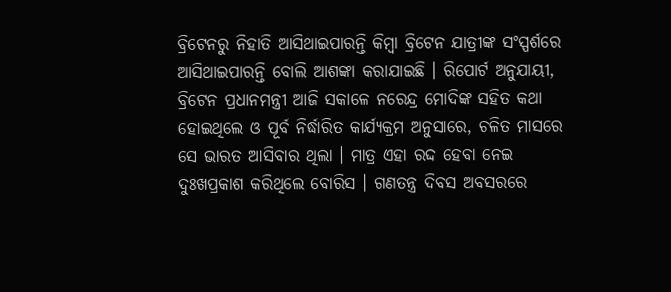ବ୍ରିଟେନରୁ ନିହାତି ଆସିଥାଇପାରନ୍ତି କିମ୍ବା ବ୍ରିଟେନ ଯାତ୍ରୀଙ୍କ ସଂସ୍ପର୍ଶରେ ଆସିଥାଇପାରନ୍ତି ବୋଲି ଆଶଙ୍କା କରାଯାଇଛି । ରିପୋର୍ଟ ଅନୁଯାୟୀ, ବ୍ରିଟେନ ପ୍ରଧାନମନ୍ତ୍ରୀ ଆଜି ସକାଳେ ନରେନ୍ଦ୍ର ମୋଦିଙ୍କ ସହିତ କଥା ହୋଇଥିଲେ ଓ ପୂର୍ବ ନିର୍ଦ୍ଧାରିତ କାର୍ଯ୍ୟକ୍ରମ ଅନୁସାରେ, ଚଳିତ ମାସରେ ସେ ଭାରତ ଆସିବାର ଥିଲା । ମାତ୍ର ଏହା ରଦ୍ଦ ହେବା ନେଇ ଦୁଃଖପ୍ରକାଶ କରିଥିଲେ ବୋରିସ । ଗଣତନ୍ତ୍ର ଦିବସ ଅବସରରେ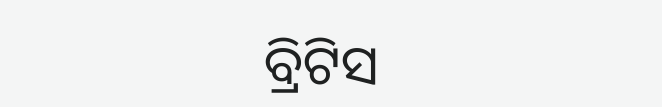ବ୍ରିଟିସ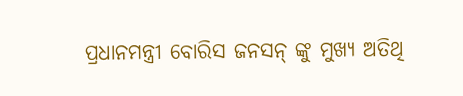ପ୍ରଧାନମନ୍ତ୍ରୀ ବୋରିସ ଜନସନ୍ ଙ୍କୁ ମୁଖ୍ୟ ଅତିଥି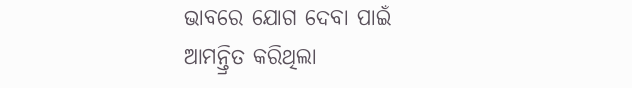ଭାବରେ ଯୋଗ ଦେବା ପାଇଁ ଆମନ୍ତ୍ରିତ କରିଥିଲା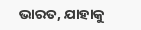ଭାରତ, ଯାହାକୁ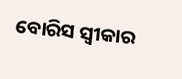ବୋରିସ ସ୍ୱୀକାର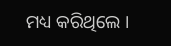ମଧ୍ୟ କରିଥିଲେ ।